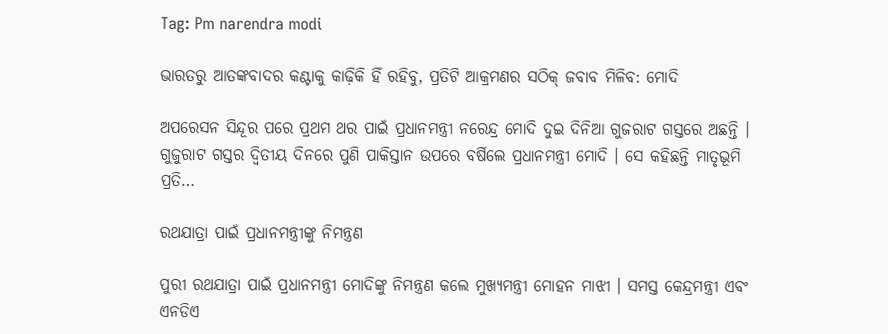Tag: Pm narendra modi

ଭାରତରୁ ଆତଙ୍କବାଦର କଣ୍ଟାକୁ କାଢ଼ିକି ହିଁ ରହିବୁ, ପ୍ରତିଟି ଆକ୍ରମଣର ସଠିକ୍ ଜବାବ ମିଳିବ: ମୋଦି

ଅପରେସନ ସିନ୍ଦୂର ପରେ ପ୍ରଥମ ଥର ପାଇଁ ପ୍ରଧାନମନ୍ତ୍ରୀ ନରେନ୍ଦ୍ର ମୋଦି ଦୁଇ ଦିନିଆ ଗୁଜରାଟ ଗସ୍ତରେ ଅଛନ୍ତି । ଗୁଜୁରାଟ ଗସ୍ତର ଦ୍ବିତୀୟ ଦିନରେ ପୁଣି ପାକିସ୍ତାନ ଉପରେ ବର୍ଷିଲେ ପ୍ରଧାନମନ୍ତ୍ରୀ ମୋଦି । ସେ କହିଛନ୍ତି ମାତୃଭୂମି ପ୍ରତି…

ରଥଯାତ୍ରା ପାଇଁ ପ୍ରଧାନମନ୍ତ୍ରୀଙ୍କୁ ନିମନ୍ତ୍ରଣ

ପୁରୀ ରଥଯାତ୍ରା ପାଇଁ ପ୍ରଧାନମନ୍ତ୍ରୀ ମୋଦିଙ୍କୁ ନିମନ୍ତ୍ରଣ କଲେ ମୁଖ୍ୟମନ୍ତ୍ରୀ ମୋହନ ମାଝୀ । ସମସ୍ତ କେନ୍ଦ୍ରମନ୍ତ୍ରୀ ଏବଂ ଏନଡିଏ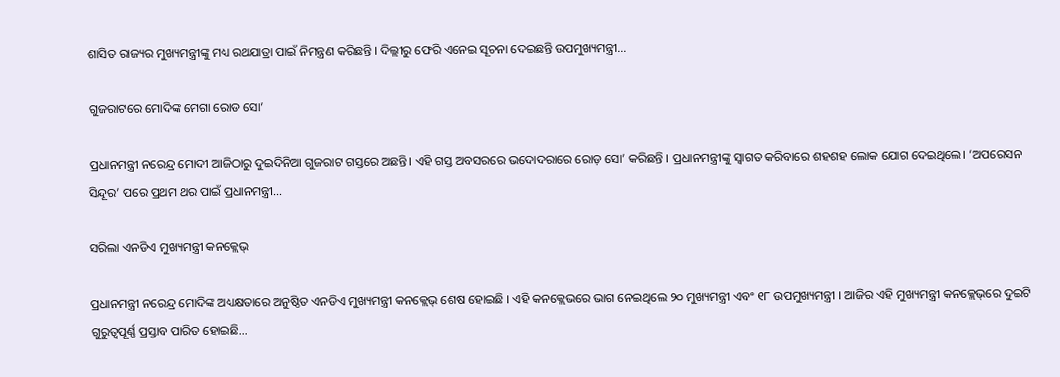ଶାସିତ ରାଜ୍ୟର ମୁଖ୍ୟମନ୍ତ୍ରୀଙ୍କୁ ମଧ୍ୟ ରଥଯାତ୍ରା ପାଇଁ ନିମନ୍ତ୍ରଣ କରିଛନ୍ତି । ଦିଲ୍ଲୀରୁ ଫେରି ଏନେଇ ସୂଚନା ଦେଇଛନ୍ତି ଉପମୁଖ୍ୟମନ୍ତ୍ରୀ…

ଗୁଜରାଟରେ ମୋଦିଙ୍କ ମେଗା ରୋଡ ସୋ’

ପ୍ରଧାନମନ୍ତ୍ରୀ ନରେନ୍ଦ୍ର ମୋଦୀ ଆଜିଠାରୁ ଦୁଇଦିନିଆ ଗୁଜରାଟ ଗସ୍ତରେ ଅଛନ୍ତି। ଏହି ଗସ୍ତ ଅବସରରେ ଭଦୋଦରାରେ ରୋଡ଼ ସୋ’ କରିଛନ୍ତି । ପ୍ରଧାନମନ୍ତ୍ରୀଙ୍କୁ ସ୍ୱାଗତ କରିବାରେ ଶହଶହ ଲୋକ ଯୋଗ ଦେଇଥିଲେ। ‘ଅପରେସନ ସିନ୍ଦୂର’ ପରେ ପ୍ରଥମ ଥର ପାଇଁ ପ୍ରଧାନମନ୍ତ୍ରୀ…

ସରିଲା ଏନଡିଏ ମୁଖ୍ୟମନ୍ତ୍ରୀ କନକ୍ଲେଭ୍

ପ୍ରଧାନମନ୍ତ୍ରୀ ନରେନ୍ଦ୍ର ମୋଦିଙ୍କ ଅଧ୍ୟକ୍ଷତାରେ ଅନୁଷ୍ଠିତ ଏନଡିଏ ମୁଖ୍ୟମନ୍ତ୍ରୀ କନକ୍ଲେଭ୍ ଶେଷ ହୋଇଛି । ଏହି କନକ୍ଲେଭରେ ଭାଗ ନେଇଥିଲେ ୨୦ ମୁଖ୍ୟମନ୍ତ୍ରୀ ଏବଂ ୧୮ ଉପମୁଖ୍ୟମନ୍ତ୍ରୀ । ଆଜିର ଏହି ମୁଖ୍ୟମନ୍ତ୍ରୀ କନକ୍ଲେଭ୍‌ରେ ଦୁଇଟି ଗୁରୁତ୍ବପୂର୍ଣ୍ଣ ପ୍ରସ୍ତାବ ପାରିତ ହୋଇଛି…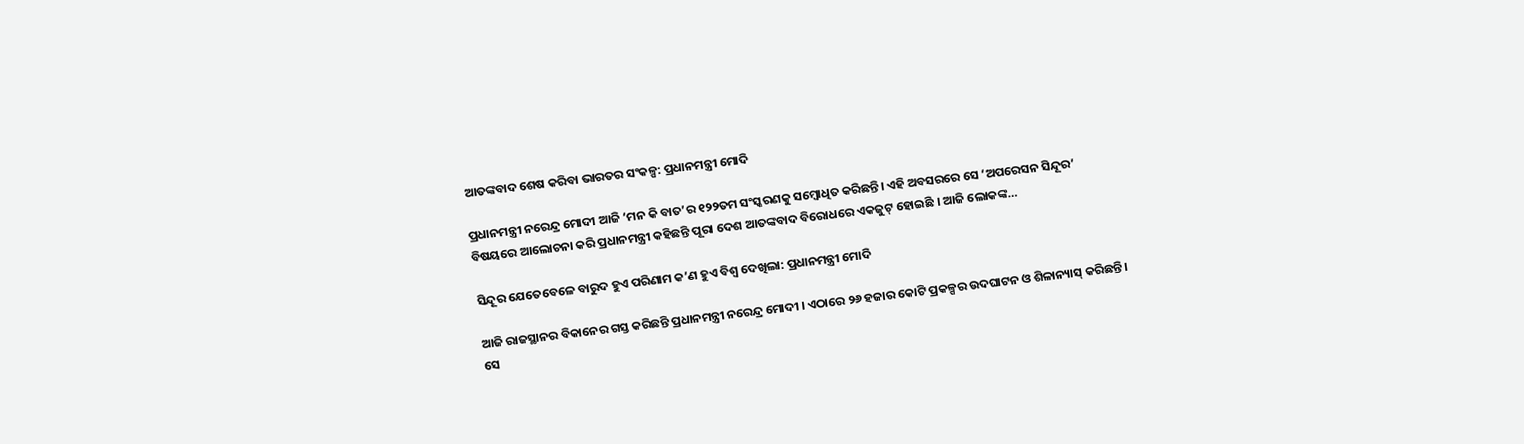ଆତଙ୍କବାଦ ଶେଷ କରିବା ଭାରତର ସଂକଳ୍ପ: ପ୍ରଧାନମନ୍ତ୍ରୀ ମୋଦି

ପ୍ରଧାନମନ୍ତ୍ରୀ ନରେନ୍ଦ୍ର ମୋଦୀ ଆଜି ‘ମନ କି ବାତ’ର ୧୨୨ତମ ସଂସ୍କରଣକୁ ସମ୍ବୋଧିତ କରିଛନ୍ତି। ଏହି ଅବସରରେ ସେ ‘ଅପରେସନ ସିନ୍ଦୂର’ ବିଷୟରେ ଆଲୋଚନା କରି ପ୍ରଧାନମନ୍ତ୍ରୀ କହିଛନ୍ତି ପୂରା ଦେଶ ଆତଙ୍କବାଦ ବିରୋଧରେ ଏକଜୁଟ୍‌ ହୋଇଛି । ଆଜି ଲୋକଙ୍କ…

ସିନ୍ଦୂର ଯେତେବେଳେ ବାରୁଦ ହୁଏ ପରିଣାମ କ’ଣ ହୁଏ ବିଶ୍ୱ ଦେଖିଲା: ପ୍ରଧାନମନ୍ତ୍ରୀ ମୋଦି

ଆଜି ରାଜସ୍ଥାନର ବିକାନେର ଗସ୍ତ କରିଛନ୍ତି ପ୍ରଧାନମନ୍ତ୍ରୀ ନରେନ୍ଦ୍ର ମୋଦୀ । ଏଠାରେ ୨୬ ହଜାର କୋଟି ପ୍ରକଳ୍ପର ଉଦଘାଟନ ଓ ଶିଳାନ୍ୟାସ୍ କରିଛନ୍ତି । ସେ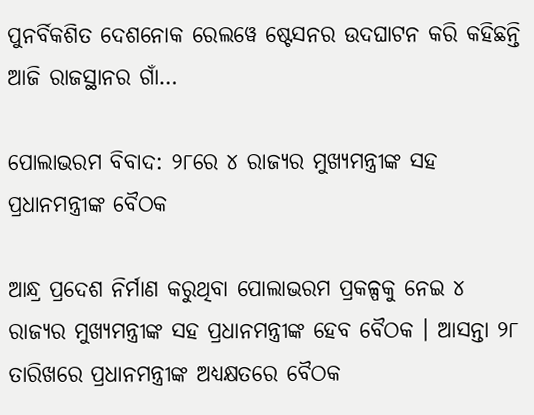ପୁନର୍ବିକଶିତ ଦେଶନୋକ ରେଲୱେ ଷ୍ଟେସନର ଉଦଘାଟନ କରି କହିଛନ୍ତି ଆଜି ରାଜସ୍ଥାନର ଗାଁ…

ପୋଲାଭରମ ବିବାଦ: ୨୮ରେ ୪ ରାଜ୍ୟର ମୁଖ୍ୟମନ୍ତ୍ରୀଙ୍କ ସହ ପ୍ରଧାନମନ୍ତ୍ରୀଙ୍କ ବୈଠକ

ଆନ୍ଧ୍ର ପ୍ରଦେଶ ନିର୍ମାଣ କରୁଥିବା ପୋଲାଭରମ ପ୍ରକଳ୍ପକୁ ନେଇ ୪ ରାଜ୍ୟର ମୁଖ୍ୟମନ୍ତ୍ରୀଙ୍କ ସହ ପ୍ରଧାନମନ୍ତ୍ରୀଙ୍କ ହେବ ବୈଠକ । ଆସନ୍ତା ୨୮ ତାରିଖରେ ପ୍ରଧାନମନ୍ତ୍ରୀଙ୍କ ଅଧ୍ୟକ୍ଷତରେ ବୈଠକ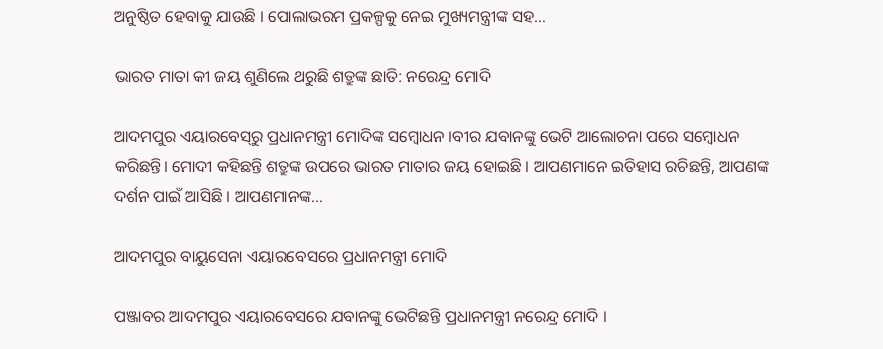ଅନୁଷ୍ଠିତ ହେବାକୁ ଯାଉଛି । ପୋଲାଭରମ ପ୍ରକଳ୍ପକୁ ନେଇ ମୁଖ୍ୟମନ୍ତ୍ରୀଙ୍କ ସହ…

ଭାରତ ମାତା କୀ ଜୟ ଶୁଣିଲେ ଥରୁଛି ଶତ୍ରୁଙ୍କ ଛାତି: ନରେନ୍ଦ୍ର ମୋଦି

ଆଦମପୁର ଏୟାରବେସ୍‌ରୁ ପ୍ରଧାନମନ୍ତ୍ରୀ ମୋଦିଙ୍କ ସମ୍ବୋଧନ ।ବୀର ଯବାନଙ୍କୁ ଭେଟି ଆଲୋଚନା ପରେ ସମ୍ବୋଧନ କରିଛନ୍ତି। ମୋଦୀ କହିଛନ୍ତି ଶତ୍ରୁଙ୍କ ଉପରେ ଭାରତ ମାତାର ଜୟ ହୋଇଛି । ଆପଣମାନେ ଇତିହାସ ରଚିଛନ୍ତି, ଆପଣଙ୍କ ଦର୍ଶନ ପାଇଁ ଆସିଛି । ଆପଣମାନଙ୍କ…

ଆଦମପୁର ବାୟୁସେନା ଏୟାରବେସରେ ପ୍ରଧାନମନ୍ତ୍ରୀ ମୋଦି

ପଞ୍ଜାବର ଆଦମପୁର ଏୟାରବେସରେ ଯବାନଙ୍କୁ ଭେଟିଛନ୍ତି ପ୍ରଧାନମନ୍ତ୍ରୀ ନରେନ୍ଦ୍ର ମୋଦି ।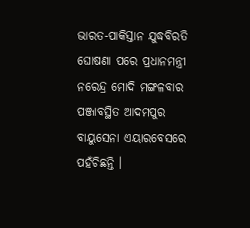ଭାରତ-ପାକିସ୍ତାନ ଯୁଦ୍ଧବିରତି ଘୋଷଣା ପରେ ପ୍ରଧାନମନ୍ତ୍ରୀ ନରେନ୍ଦ୍ର ମୋଦି ମଙ୍ଗଳବାର ପଞ୍ଜାବସ୍ଥିତ ଆଦମପୁର ବାୟୁସେନା ଏୟାରବେସରେ ପହଁଚିଛନ୍ତି ।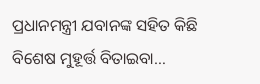ପ୍ରଧାନମନ୍ତ୍ରୀ ଯବାନଙ୍କ ସହିତ କିଛି ବିଶେଷ ମୁହୂର୍ତ୍ତ ବିତାଇବା…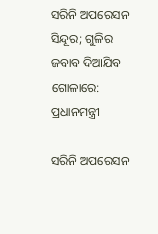ସରିନି ଅପରେସନ ସିନ୍ଦୂର; ଗୁଳିର ଜବାବ ଦିଆଯିବ ଗୋଳାରେ: ପ୍ରଧାନମନ୍ତ୍ରୀ

ସରିନି ଅପରେସନ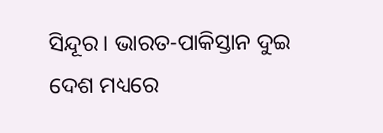ସିନ୍ଦୂର। ଭାରତ-ପାକିସ୍ତାନ ଦୁଇ ଦେଶ ମଧ୍ୟରେ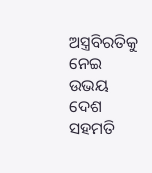ଅସ୍ତ୍ରବିରତିକୁ ନେଇ ଉଭୟ ଦେଶ ସହମତି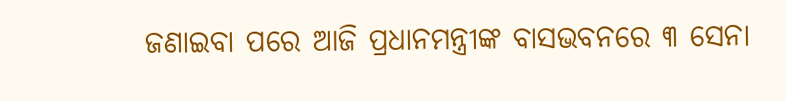ଜଣାଇବା ପରେ ଆଜି ପ୍ରଧାନମନ୍ତ୍ରୀଙ୍କ ବାସଭବନରେ ୩ ସେନା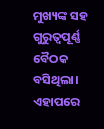ମୁଖ୍ୟଙ୍କ ସହ ଗୁରୁତ୍ୱପୂର୍ଣ୍ଣ ବୈଠକ ବସିଥିଲା। ଏହାପରେ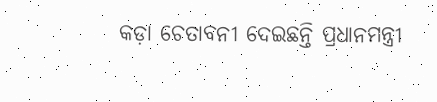କଡ଼ା ଚେତାବନୀ ଦେଇଛନ୍ତି ପ୍ରଧାନମନ୍ତ୍ରୀ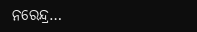ନରେନ୍ଦ୍ର…